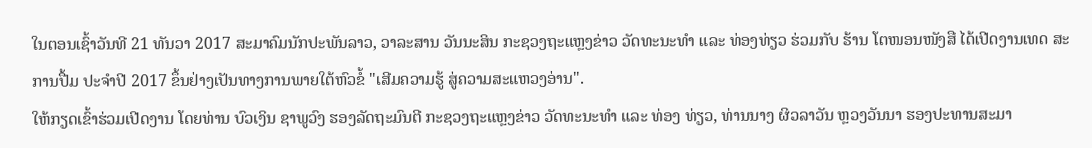ໃນຕອນເຊົ້າວັນທີ 21 ທັນວາ 2017 ສະມາຄົມນັກປະພັນລາວ, ວາລະສານ ວັນນະສິນ ກະຊວງຖະແຫຼງຂ່າວ ວັດທະນະທຳ ແລະ ທ່ອງທ່ຽວ ຮ່ວມກັບ ຮ້ານ ໂຕໜອນໜັງສື ໄດ້ເປີດງານເທດ ສະການປື້ມ ປະຈຳປີ 2017 ຂຶ້ນຢ່າງເປັນທາງການພາຍໃຕ້ຫົວຂໍ້ "ເສີມຄວາມຮູ້ ສູ່ຄວາມສະແຫວງອ່ານ".
ໃຫ້ກຽດເຂົ້າຮ່ວມເປີດງານ ໂດຍທ່ານ ບົວເງິນ ຊາພູວົງ ຮອງລັດຖະມົນຕີ ກະຊວງຖະແຫຼງຂ່າວ ວັດທະນະທຳ ແລະ ທ່ອງ ທ່ຽວ, ທ່ານນາງ ຜິວລາວັນ ຫຼວງວັນນາ ຮອງປະທານສະມາ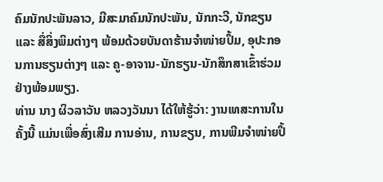ຄົມນັກປະພັນລາວ, ມີສະມາຄົມນັກປະພັນ, ນັກກະວີ, ນັກຂຽນ ແລະ ສື່ສິ່ງພິມຕ່າງໆ ພ້ອມດ້ວຍບັນດາຮ້ານຈຳໜ່າຍປຶ້ມ, ອຸປະກອນການຮຽນຕ່າງໆ ແລະ ຄູ-ອາຈານ-ນັກຮຽນ-ນັກສຶກສາເຂົ້າຮ່ວມຢ່າງພ້ອມພຽງ.
ທ່ານ ນາງ ຜິວລາວັນ ຫລວງວັນນາ ໄດ້ໃຫ້ຮູ້ວ່າ: ງານເທສະການໃນຄັ້ງນີ້ ແມ່ນເພື່ອສົ່ງເສີມ ການອ່ານ, ການຂຽນ, ການພີມຈຳໜ່າຍປຶ້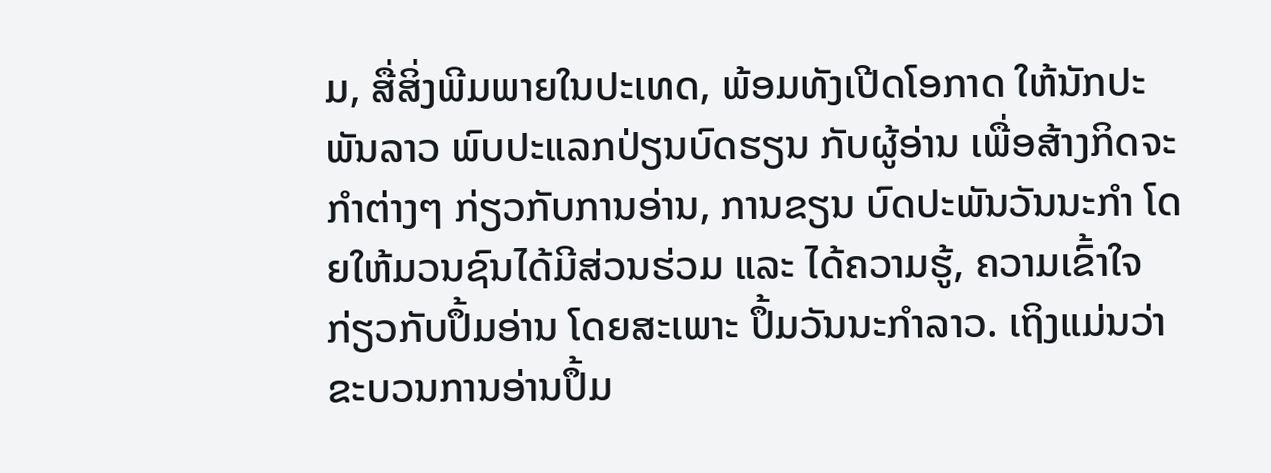ມ, ສື່ສິ່ງພີມພາຍໃນປະເທດ, ພ້ອມທັງເປີດໂອກາດ ໃຫ້ນັກປະພັນລາວ ພົບປະແລກປ່ຽນບົດຮຽນ ກັບຜູ້ອ່ານ ເພື່ອສ້າງກິດຈະກຳຕ່າງໆ ກ່ຽວກັບການອ່ານ, ການຂຽນ ບົດປະພັນວັນນະກຳ ໂດຍໃຫ້ມວນຊົນໄດ້ມີສ່ວນຮ່ວມ ແລະ ໄດ້ຄວາມຮູ້, ຄວາມເຂົ້າໃຈ ກ່ຽວກັບປຶ້ມອ່ານ ໂດຍສະເພາະ ປຶ້ມວັນນະກຳລາວ. ເຖິງແມ່ນວ່າຂະບວນການອ່ານປຶ້ມ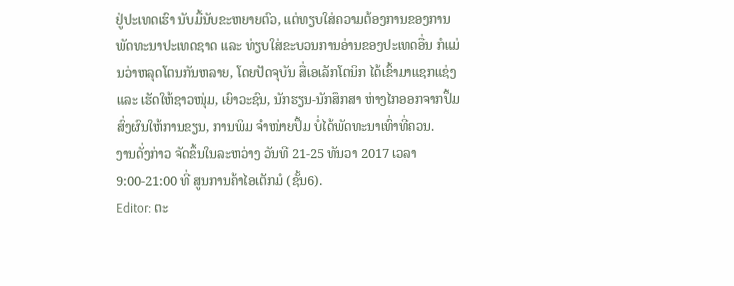ຢູ່ປະເທດເຮົາ ນັບມື້ນັບຂະຫຍາຍຕົວ, ແຕ່ທຽບໃສ່ຄວາມຕ້ອງການຂອງການ ພັດທະນາປະເທດຊາດ ແລະ ທ່ຽບໃສ່ຂະບວນການອ່ານຂອງປະເທດອື່ນ ກໍແມ່ນວ່າຫລຸດໂຕນກັນຫລາຍ, ໂດຍປັດຈຸບັນ ສື່ເອເລັກໂຕນິກ ໄດ້ເຂົ້າມາແຊກແຊ່ງ ແລະ ເຮັດໃຫ້ຊາວໜຸ່ມ, ເຍົາວະຊົນ, ນັກຮຽນ-ນັກສຶກສາ ຫ່າງໄກອອກຈາກປຶ້ມ ສົ່ງຜົນໃຫ້ການຂຽນ, ການພິມ ຈຳໜ່າຍປຶ້ມ ບໍ່ໄດ້ພັດທະນາເທົ່າທີ່ຄວນ.
ງານດັ່ງກ່າວ ຈັດຂຶ້ນໃນລະຫວ່າງ ວັນທີ 21-25 ທັນວາ 2017 ເວລາ 9:00-21:00 ທີ່ ສູນການຄ້າໄອເຕັກມໍ (ຊັ້ນ6).
Editor: ຕະ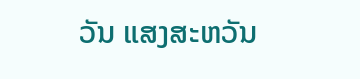ວັນ ແສງສະຫວັນ